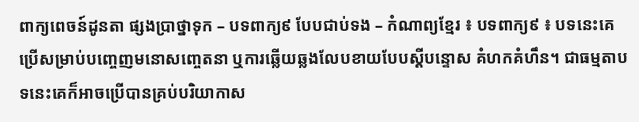ពាក្យពេចន៍ដូនតា ផ្សងប្រាថ្នាទុក – បទពាក្យ៩ បែបជាប់ទង – កំណាព្យខ្មែរ ៖ បទពាក្យ៩ ៖ បទនេះគេប្រើសម្រាប់បញ្ចេញមនោសញ្ចេតនា ឬការឆ្លើយឆ្លងលែបខាយបែបស្ដីបន្ទោស គំហកគំហឹន។ ជាធម្មតាបទនេះគេក៏អាចប្រើបានគ្រប់បរិយាកាស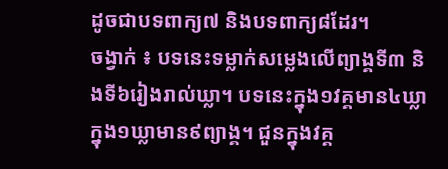ដូចជាបទពាក្យ៧ និងបទពាក្យ៨ដែរ។
ចង្វាក់ ៖ បទនេះទម្លាក់សម្លេងលើព្យាង្គទី៣ និងទី៦រៀងរាល់ឃ្លា។ បទនេះក្នុង១វគ្គមាន៤ឃ្លា ក្នុង១ឃ្លាមាន៩ព្យាង្គ។ ជួនក្នុងវគ្គ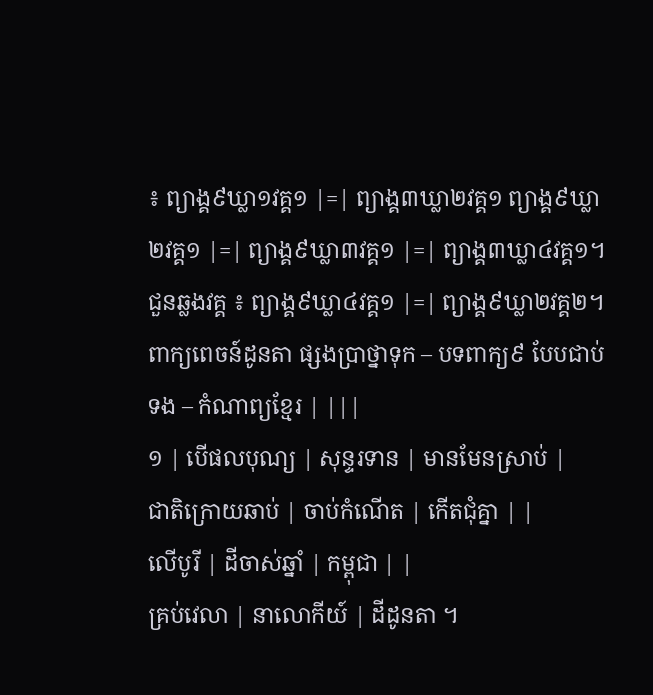៖ ព្យាង្គ៩ឃ្លា១វគ្គ១ |=| ព្យាង្គ៣ឃ្លា២វគ្គ១ ព្យាង្គ៩ឃ្លា២វគ្គ១ |=| ព្យាង្គ៩ឃ្លា៣វគ្គ១ |=| ព្យាង្គ៣ឃ្លា៤វគ្គ១។ ជួនឆ្លងវគ្គ ៖ ព្យាង្គ៩ឃ្លា៤វគ្គ១ |=| ព្យាង្គ៩ឃ្លា២វគ្គ២។
ពាក្យពេចន៍ដូនតា ផ្សងប្រាថ្នាទុក – បទពាក្យ៩ បែបជាប់ទង – កំណាព្យខ្មែរ | |||
១ | បើផលបុណ្យ | សុន្ទរទាន | មានមែនស្រាប់ |
ជាតិក្រោយឆាប់ | ចាប់កំណើត | កើតជុំគ្នា | |
លើបូរី | ដីចាស់ឆ្នាំ | កម្ពុជា | |
គ្រប់វេលា | នាលោកីយ៍ | ដីដូនតា ។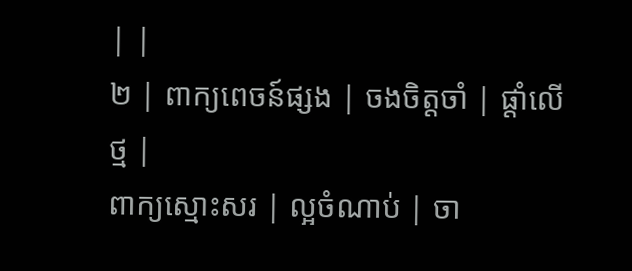| |
២ | ពាក្យពេចន៍ផ្សង | ចងចិត្តចាំ | ផ្តាំលើថ្ម |
ពាក្យស្មោះសរ | ល្អចំណាប់ | ចា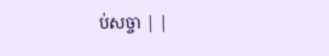ប់សច្ចា | |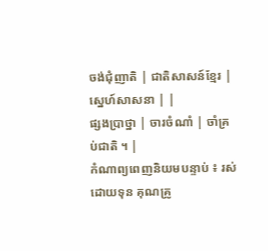ចង់ជុំញាតិ | ជាតិសាសន៍ខ្មែរ | ស្នេហ៍សាសនា | |
ផ្សងប្រាថ្នា | ចារចំណាំ | ចាំគ្រប់ជាតិ ។ |
កំណាព្យពេញនិយមបន្ទាប់ ៖ រស់ដោយទុន គុណគ្រូ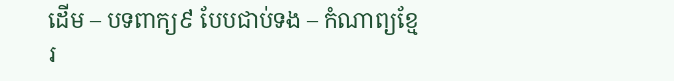ដើម – បទពាក្យ៩ បែបជាប់ទង – កំណាព្យខ្មែរ